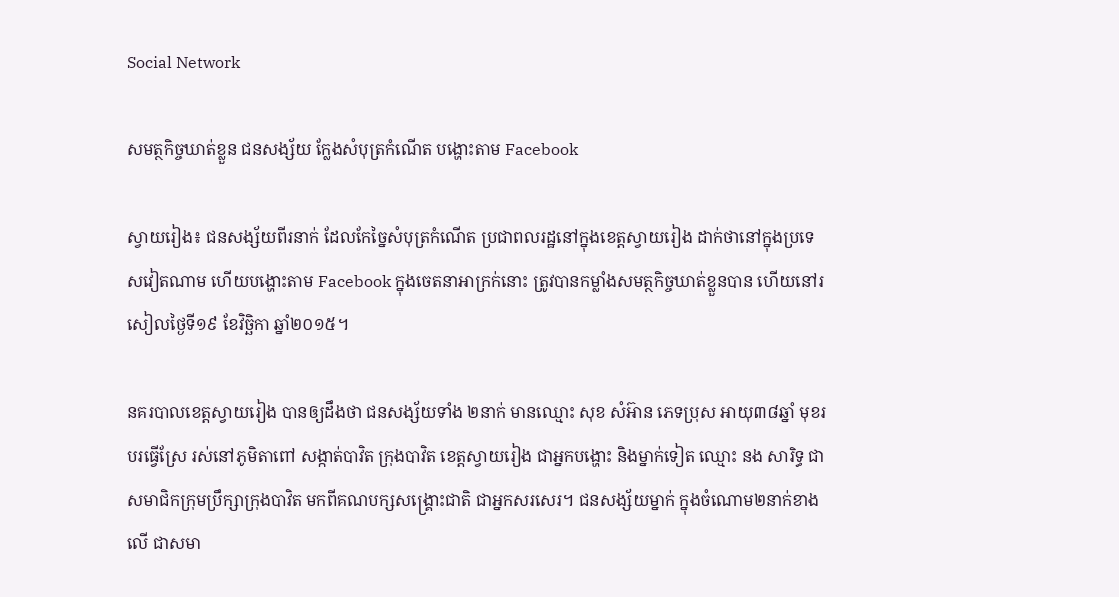Social Network

សមត្ថកិច្ចឃាត់ខ្លួន ជនសង្ស័យ ក្លែងសំបុត្រកំណើត បង្ហោះតាម Facebook

ស្វាយរៀង៖ ជនសង្ស័យពីរនាក់ ដែលកែច្នៃសំបុត្រកំណើត ប្រជាពលរដ្ឋនៅក្នុងខេត្តស្វាយរៀង ដាក់ថានៅក្នុងប្រទេសវៀតណាម ហើយបង្ហោះតាម Facebook ក្នុងចេតនាអាក្រក់នោះ ត្រូវបានកម្លាំងសមត្ថកិច្ចឃាត់ខ្លួនបាន ហើយនៅរសៀលថ្ងៃទី១៩ ខែវិច្ឆិកា ឆ្នាំ២០១៥។

នគរបាលខេត្តស្វាយរៀង បានឲ្យដឹងថា ជនសង្ស័យទាំង ២នាក់ មានឈ្មោះ សុខ សំអ៊ាន ភេទប្រុស អាយុ៣៨ឆ្នាំ មុខរបរធ្វើស្រែ រស់នៅភូមិតាពៅ សង្កាត់បាវិត ក្រុងបាវិត ខេត្តស្វាយរៀង ជាអ្នកបង្ហោះ និងម្នាក់ទៀត ឈ្មោះ នង សារិទ្ធ ជាសមាជិកក្រុមប្រឹក្សាក្រុងបាវិត មកពីគណបក្សសង្រ្គោះជាតិ ជាអ្នកសរសេរ។ ជនសង្ស័យម្នាក់ ក្នុងចំណោម២នាក់ខាងលើ ជាសមា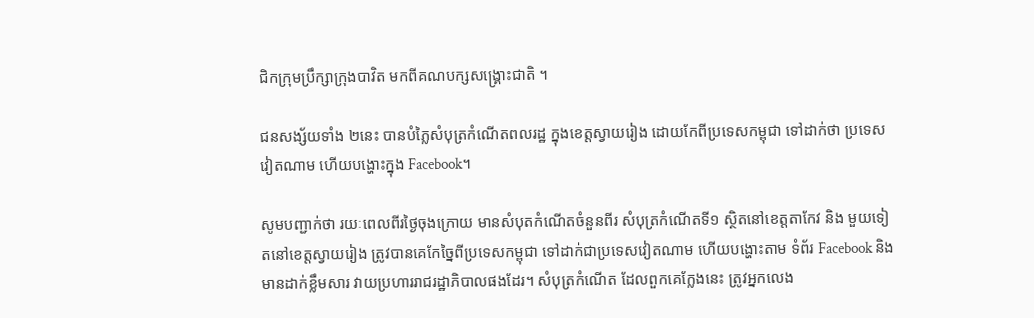ជិកក្រុមប្រឹក្សាក្រុងបាវិត មកពីគណបក្សសង្រ្គោះជាតិ ។

ជនសង្ស័យទាំង ២នេះ បានបំភ្លៃសំបុត្រកំណើតពលរដ្ឋ ក្នុងខេត្តស្វាយរៀង ដោយកែពីប្រទេសកម្ពុជា ទៅដាក់ថា ប្រទេសវៀតណាម ហើយបង្ហោះក្នុង Facebook។

សូមបញ្ជាក់ថា រយៈពេលពីរថ្ងៃចុងក្រោយ មានសំបុតកំណើតចំនួនពីរ សំបុត្រកំណើតទី១ ស្ថិតនៅខេត្តតាកែវ និង មួយទៀតនៅខេត្តស្វាយរៀង ត្រូវបានគេកែច្នៃពីប្រទេសកម្ពុជា ទៅដាក់ជាប្រទេសវៀតណាម ហើយបង្ហោះតាម ទំព័រ Facebook និងមានដាក់ខ្លឹមសារ វាយប្រហាររាជរដ្ឋាភិបាលផងដែរ។ សំបុត្រកំណើត ដែលពួកគេក្លែងនេះ ត្រូវអ្នកលេង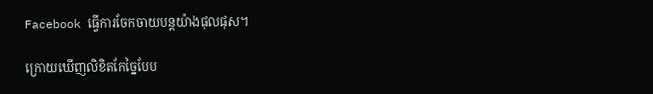Facebook ធ្វើការចែកចាយបន្តយ៉ាងផុលផុស។

ក្រោយឃើញលិខិតកែច្នៃបែប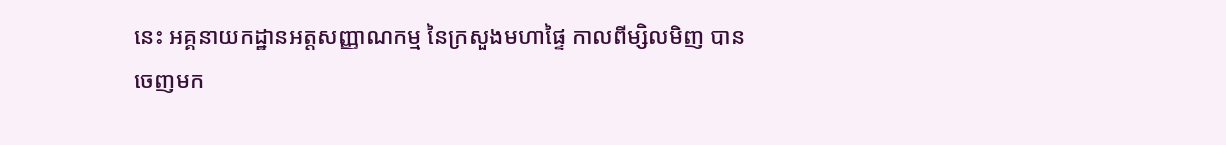នេះ អគ្គនាយកដ្ឋានអត្តសញ្ញាណកម្ម នៃក្រសួងមហាផ្ទៃ កាលពីម្សិលមិញ បានចេញមក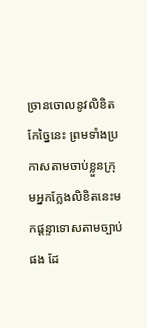ច្រានចោលនូវលិខិតកែច្នៃនេះ ព្រមទាំងប្រកាសតាមចាប់ខ្លួនក្រុមអ្នកក្លែងលិខិតនេះមកផ្តន្ទាទោសតាមច្បាប់ផង ដែ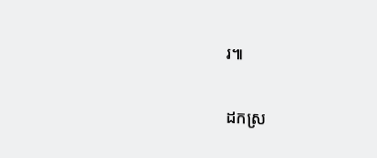រ៕

ដកស្រ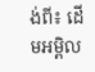ង់ពី៖ ដើមអម្ពិល